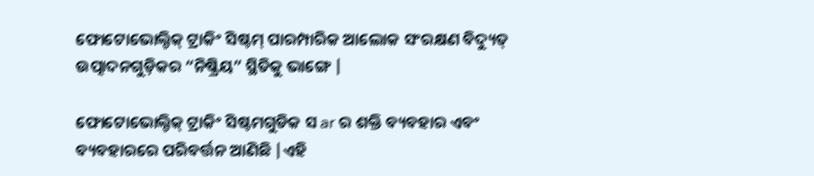ଫୋଟୋଭୋଲ୍ଟିକ୍ ଟ୍ରାକିଂ ସିଷ୍ଟମ୍ ପାରମ୍ପାରିକ ଆଲୋକ ସଂରକ୍ଷଣ ବିଦ୍ୟୁତ୍ ଉତ୍ପାଦନଗୁଡ଼ିକର “ନିଷ୍କ୍ରିୟ” ସ୍ଥିତିକୁ ଭାଙ୍ଗେ |

ଫୋଟୋଭୋଲ୍ଟିକ୍ ଟ୍ରାକିଂ ସିଷ୍ଟମଗୁଡିକ ସ ar ର ଶକ୍ତି ବ୍ୟବହାର ଏବଂ ବ୍ୟବହାରରେ ପରିବର୍ତ୍ତନ ଆଣିଛି |ଏହି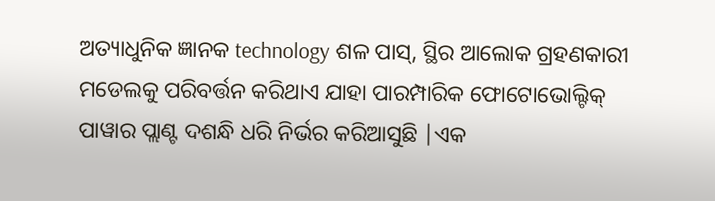ଅତ୍ୟାଧୁନିକ ଜ୍ଞାନକ technology ଶଳ ପାସ୍, ସ୍ଥିର ଆଲୋକ ଗ୍ରହଣକାରୀ ମଡେଲକୁ ପରିବର୍ତ୍ତନ କରିଥାଏ ଯାହା ପାରମ୍ପାରିକ ଫୋଟୋଭୋଲ୍ଟିକ୍ ପାୱାର ପ୍ଲାଣ୍ଟ ଦଶନ୍ଧି ଧରି ନିର୍ଭର କରିଆସୁଛି |ଏକ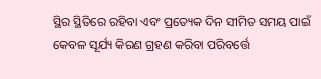ସ୍ଥିର ସ୍ଥିତିରେ ରହିବା ଏବଂ ପ୍ରତ୍ୟେକ ଦିନ ସୀମିତ ସମୟ ପାଇଁ କେବଳ ସୂର୍ଯ୍ୟ କିରଣ ଗ୍ରହଣ କରିବା ପରିବର୍ତ୍ତେ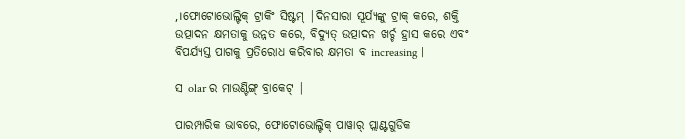,।ଫୋଟୋଭୋଲ୍ଟିକ୍ ଟ୍ରାକିଂ ସିଷ୍ଟମ୍ |ଦିନସାରା ସୂର୍ଯ୍ୟଙ୍କୁ ଟ୍ରାକ୍ କରେ, ଶକ୍ତି ଉତ୍ପାଦନ କ୍ଷମତାକୁ ଉନ୍ନତ କରେ, ବିଦ୍ୟୁତ୍ ଉତ୍ପାଦନ ଖର୍ଚ୍ଚ ହ୍ରାସ କରେ ଏବଂ ବିପର୍ଯ୍ୟସ୍ତ ପାଗକୁ ପ୍ରତିରୋଧ କରିବାର କ୍ଷମତା ବ increasing |

ସ olar ର ମାଉଣ୍ଟିଙ୍ଗ୍ ବ୍ରାକେଟ୍ |

ପାରମ୍ପାରିକ ଭାବରେ, ଫୋଟୋଭୋଲ୍ଟିକ୍ ପାୱାର୍ ପ୍ଲାଣ୍ଟଗୁଡିକ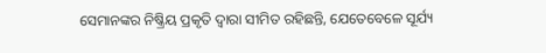ସେମାନଙ୍କର ନିଷ୍କ୍ରିୟ ପ୍ରକୃତି ଦ୍ୱାରା ସୀମିତ ରହିଛନ୍ତି, ଯେତେବେଳେ ସୂର୍ଯ୍ୟ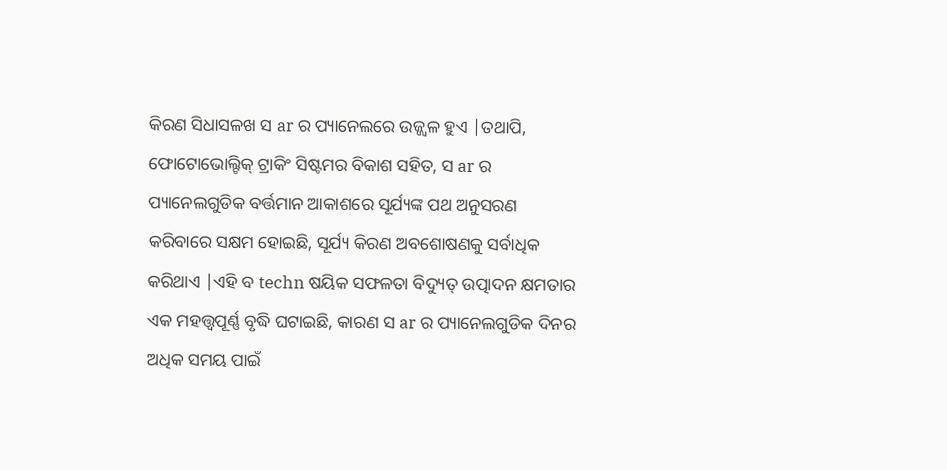କିରଣ ସିଧାସଳଖ ସ ar ର ପ୍ୟାନେଲରେ ଉଜ୍ଜ୍ୱଳ ହୁଏ |ତଥାପି, ଫୋଟୋଭୋଲ୍ଟିକ୍ ଟ୍ରାକିଂ ସିଷ୍ଟମର ବିକାଶ ସହିତ, ସ ar ର ପ୍ୟାନେଲଗୁଡିକ ବର୍ତ୍ତମାନ ଆକାଶରେ ସୂର୍ଯ୍ୟଙ୍କ ପଥ ଅନୁସରଣ କରିବାରେ ସକ୍ଷମ ହୋଇଛି, ସୂର୍ଯ୍ୟ କିରଣ ଅବଶୋଷଣକୁ ସର୍ବାଧିକ କରିଥାଏ |ଏହି ବ techn ଷୟିକ ସଫଳତା ବିଦ୍ୟୁତ୍ ଉତ୍ପାଦନ କ୍ଷମତାର ଏକ ମହତ୍ତ୍ୱପୂର୍ଣ୍ଣ ବୃଦ୍ଧି ଘଟାଇଛି, କାରଣ ସ ar ର ପ୍ୟାନେଲଗୁଡିକ ଦିନର ଅଧିକ ସମୟ ପାଇଁ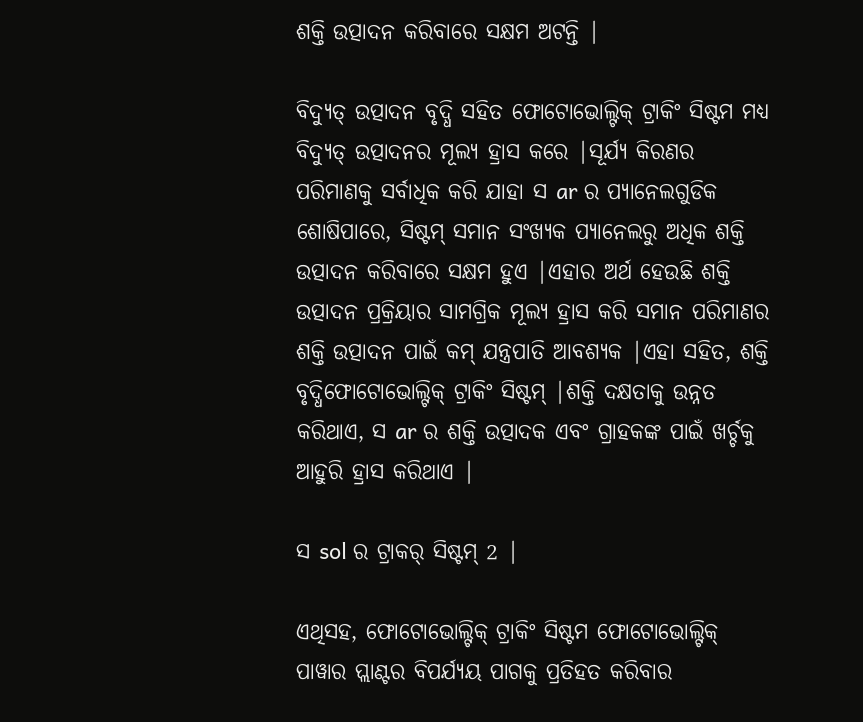ଶକ୍ତି ଉତ୍ପାଦନ କରିବାରେ ସକ୍ଷମ ଅଟନ୍ତି |

ବିଦ୍ୟୁତ୍ ଉତ୍ପାଦନ ବୃଦ୍ଧି ସହିତ ଫୋଟୋଭୋଲ୍ଟିକ୍ ଟ୍ରାକିଂ ସିଷ୍ଟମ ମଧ୍ୟ ବିଦ୍ୟୁତ୍ ଉତ୍ପାଦନର ମୂଲ୍ୟ ହ୍ରାସ କରେ |ସୂର୍ଯ୍ୟ କିରଣର ପରିମାଣକୁ ସର୍ବାଧିକ କରି ଯାହା ସ ar ର ପ୍ୟାନେଲଗୁଡିକ ଶୋଷିପାରେ, ସିଷ୍ଟମ୍ ସମାନ ସଂଖ୍ୟକ ପ୍ୟାନେଲରୁ ଅଧିକ ଶକ୍ତି ଉତ୍ପାଦନ କରିବାରେ ସକ୍ଷମ ହୁଏ |ଏହାର ଅର୍ଥ ହେଉଛି ଶକ୍ତି ଉତ୍ପାଦନ ପ୍ରକ୍ରିୟାର ସାମଗ୍ରିକ ମୂଲ୍ୟ ହ୍ରାସ କରି ସମାନ ପରିମାଣର ଶକ୍ତି ଉତ୍ପାଦନ ପାଇଁ କମ୍ ଯନ୍ତ୍ରପାତି ଆବଶ୍ୟକ |ଏହା ସହିତ, ଶକ୍ତି ବୃଦ୍ଧିଫୋଟୋଭୋଲ୍ଟିକ୍ ଟ୍ରାକିଂ ସିଷ୍ଟମ୍ |ଶକ୍ତି ଦକ୍ଷତାକୁ ଉନ୍ନତ କରିଥାଏ, ସ ar ର ଶକ୍ତି ଉତ୍ପାଦକ ଏବଂ ଗ୍ରାହକଙ୍କ ପାଇଁ ଖର୍ଚ୍ଚକୁ ଆହୁରି ହ୍ରାସ କରିଥାଏ |

ସ sol ର ଟ୍ରାକର୍ ସିଷ୍ଟମ୍ 2 |

ଏଥିସହ, ଫୋଟୋଭୋଲ୍ଟିକ୍ ଟ୍ରାକିଂ ସିଷ୍ଟମ ଫୋଟୋଭୋଲ୍ଟିକ୍ ପାୱାର ପ୍ଲାଣ୍ଟର ବିପର୍ଯ୍ୟୟ ପାଗକୁ ପ୍ରତିହତ କରିବାର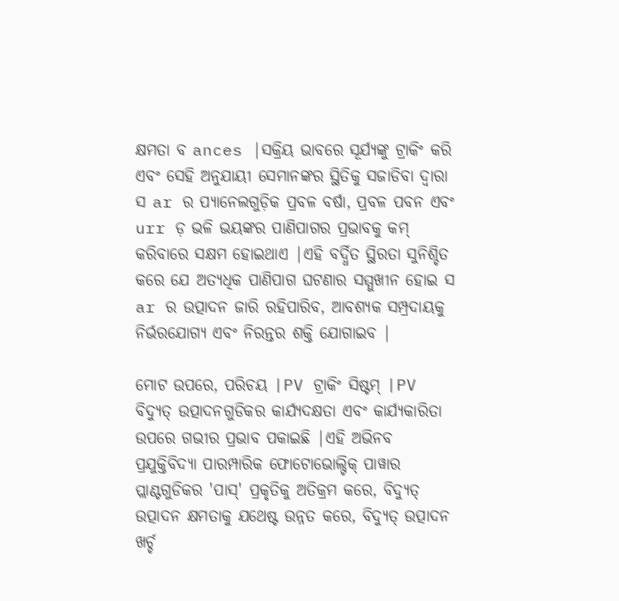କ୍ଷମତା ବ ances |ସକ୍ରିୟ ଭାବରେ ସୂର୍ଯ୍ୟଙ୍କୁ ଟ୍ରାକିଂ କରି ଏବଂ ସେହି ଅନୁଯାୟୀ ସେମାନଙ୍କର ସ୍ଥିତିକୁ ସଜାଡିବା ଦ୍ୱାରା ସ ar ର ପ୍ୟାନେଲଗୁଡ଼ିକ ପ୍ରବଳ ବର୍ଷା, ପ୍ରବଳ ପବନ ଏବଂ urr ଡ଼ ଭଳି ଭୟଙ୍କର ପାଣିପାଗର ପ୍ରଭାବକୁ କମ୍ କରିବାରେ ସକ୍ଷମ ହୋଇଥାଏ |ଏହି ବର୍ଦ୍ଧିତ ସ୍ଥିରତା ସୁନିଶ୍ଚିତ କରେ ଯେ ଅତ୍ୟଧିକ ପାଣିପାଗ ଘଟଣାର ସମ୍ମୁଖୀନ ହୋଇ ସ ar ର ଉତ୍ପାଦନ ଜାରି ରହିପାରିବ, ଆବଶ୍ୟକ ସମ୍ପ୍ରଦାୟକୁ ନିର୍ଭରଯୋଗ୍ୟ ଏବଂ ନିରନ୍ତର ଶକ୍ତି ଯୋଗାଇବ |

ମୋଟ ଉପରେ, ପରିଚୟ |PV ଟ୍ରାକିଂ ସିଷ୍ଟମ୍ |PV ବିଦ୍ୟୁତ୍ ଉତ୍ପାଦନଗୁଡିକର କାର୍ଯ୍ୟଦକ୍ଷତା ଏବଂ କାର୍ଯ୍ୟକାରିତା ଉପରେ ଗଭୀର ପ୍ରଭାବ ପକାଇଛି |ଏହି ଅଭିନବ ପ୍ରଯୁକ୍ତିବିଦ୍ୟା ପାରମ୍ପାରିକ ଫୋଟୋଭୋଲ୍ଟିକ୍ ପାୱାର ପ୍ଲାଣ୍ଟଗୁଡିକର 'ପାସ୍' ପ୍ରକୃତିକୁ ଅତିକ୍ରମ କରେ, ବିଦ୍ୟୁତ୍ ଉତ୍ପାଦନ କ୍ଷମତାକୁ ଯଥେଷ୍ଟ ଉନ୍ନତ କରେ, ବିଦ୍ୟୁତ୍ ଉତ୍ପାଦନ ଖର୍ଚ୍ଚ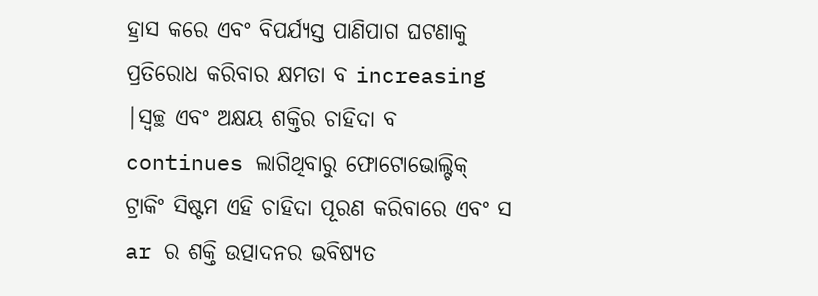ହ୍ରାସ କରେ ଏବଂ ବିପର୍ଯ୍ୟସ୍ତ ପାଣିପାଗ ଘଟଣାକୁ ପ୍ରତିରୋଧ କରିବାର କ୍ଷମତା ବ increasing |ସ୍ୱଚ୍ଛ ଏବଂ ଅକ୍ଷୟ ଶକ୍ତିର ଚାହିଦା ବ continues ଲାଗିଥିବାରୁ ଫୋଟୋଭୋଲ୍ଟିକ୍ ଟ୍ରାକିଂ ସିଷ୍ଟମ ଏହି ଚାହିଦା ପୂରଣ କରିବାରେ ଏବଂ ସ ar ର ଶକ୍ତି ଉତ୍ପାଦନର ଭବିଷ୍ୟତ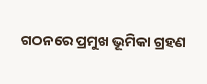ଗଠନରେ ପ୍ରମୁଖ ଭୂମିକା ଗ୍ରହଣ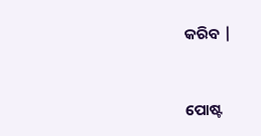କରିବ |


ପୋଷ୍ଟ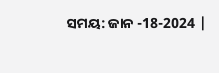ସମୟ: ଜାନ -18-2024 |